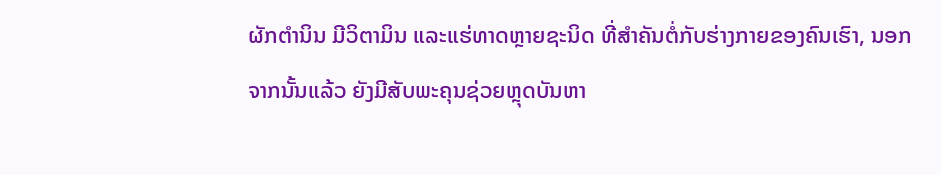ຜັກຕຳນິນ ມີວິຕາມິນ ແລະແຮ່ທາດຫຼາຍຊະນິດ ທີ່ສຳຄັນຕໍ່ກັບຮ່າງກາຍຂອງຄົນເຮົາ, ນອກຈາກນັ້ນແລ້ວ ຍັງມີສັບພະຄຸນຊ່ວຍຫຼຸດບັນຫາ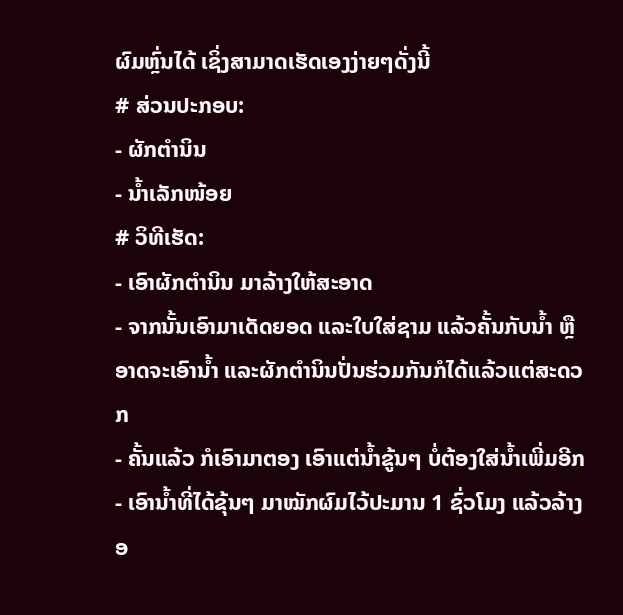ຜົມຫຼົ່ນໄດ້ ເຊິ່ງສາມາດເຮັດເອງງ່າຍໆດັ່ງນີ້
# ສ່ວນປະກອບ:
- ຜັກຕຳນິນ
- ນໍ້າເລັກໜ້ອຍ
# ວິທີເຮັດ:
- ເອົາຜັກຕຳນິນ ມາລ້າງໃຫ້ສະອາດ
- ຈາກນັ້ນເອົາມາເດັດຍອດ ແລະໃບໃສ່ຊາມ ແລ້ວຄັ້ນກັບນໍ້າ ຫຼືອາດຈະເອົານໍ້າ ແລະຜັກຕຳນິນປັ່ນຮ່ວມກັນກໍໄດ້ແລ້ວແຕ່ສະດວກ
- ຄັ້ນແລ້ວ ກໍເອົາມາຕອງ ເອົາແຕ່ນໍ້າຂູ້ນໆ ບໍ່ຕ້ອງໃສ່ນໍ້າເພີ່ມອີກ
- ເອົານໍ້າທີ່ໄດ້ຂຸ້ນໆ ມາໝັກຜົມໄວ້ປະມານ 1 ຊົ່ວໂມງ ແລ້ວລ້າງອ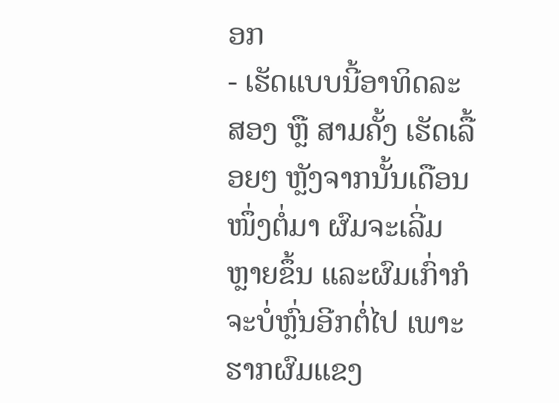ອກ
- ເຮັດແບບນີ້ອາທິດລະສອງ ຫຼື ສາມຄັ້ງ ເຮັດເລື້ອຍໆ ຫຼັງຈາກນັ້ນເດືອນໜຶ່ງຕໍ່ມາ ຜົມຈະເລີ່ມຫຼາຍຂຶ້ນ ແລະຜົມເກົ່າກໍຈະບໍ່ຫຼົ່ນອີກຕໍ່ໄປ ເພາະຮາກຜົມແຂງ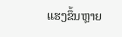ແຮງຂຶ້ນຫຼາຍ